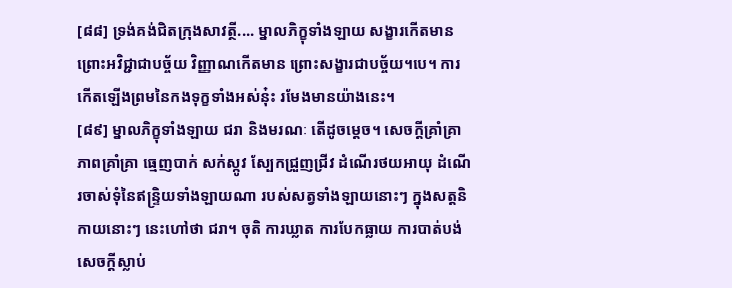[៨៨] ទ្រង់គង់ជិតក្រុងសាវត្ថី.... ម្នាលភិក្ខុទាំងឡាយ សង្ខារកើតមាន ព្រោះអវិជ្ជាជាបច្ច័យ វិញ្ញាណកើតមាន ព្រោះសង្ខារជាបច្ច័យ។បេ។ ការកើតឡើងព្រមនៃកងទុក្ខទាំងអស់នុ៎ះ រមែងមានយ៉ាងនេះ។
[៨៩] ម្នាលភិក្ខុទាំងឡាយ ជរា និងមរណៈ តើដូចម្តេច។ សេចក្តីគ្រាំគ្រា ភាពគ្រាំគ្រា ធ្មេញបាក់ សក់ស្កូវ ស្បែកជ្រួញជ្រីវ ដំណើរថយអាយុ ដំណើរចាស់ទុំនៃឥន្ទ្រិយទាំងឡាយណា របស់សត្វទាំងឡាយនោះៗ ក្នុងសត្តនិកាយនោះៗ នេះហៅថា ជរា។ ចុតិ ការឃ្លាត ការបែកធ្លាយ ការបាត់បង់ សេចក្តីស្លាប់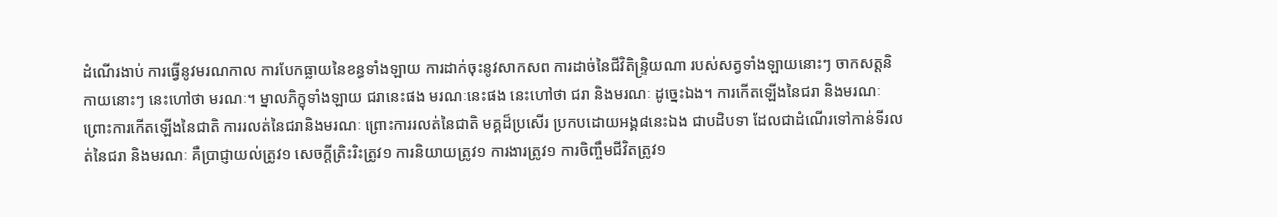ដំណើរងាប់ ការធ្វើនូវមរណកាល ការបែកធ្លាយនៃខន្ធទាំងឡាយ ការដាក់ចុះនូវសាកសព ការដាច់នៃជីវិតិន្ទ្រិយណា របស់សត្វទាំងឡាយនោះៗ ចាកសត្តនិកាយនោះៗ នេះហៅថា មរណៈ។ ម្នាលភិក្ខុទាំងឡាយ ជរានេះផង មរណៈនេះផង នេះហៅថា ជរា និងមរណៈ ដូច្នេះឯង។ ការកើតឡើងនៃជរា និងមរណៈ ព្រោះការកើតឡើងនៃជាតិ ការរលត់នៃជរានិងមរណៈ ព្រោះការរលត់នៃជាតិ មគ្គដ៏ប្រសើរ ប្រកបដោយអង្គ៨នេះឯង ជាបដិបទា ដែលជាដំណើរទៅកាន់ទីរលត់នៃជរា និងមរណៈ គឺប្រាជ្ញាយល់ត្រូវ១ សេចក្តីត្រិះរិះត្រូវ១ ការនិយាយត្រូវ១ ការងារត្រូវ១ ការចិញ្ចឹមជីវិតត្រូវ១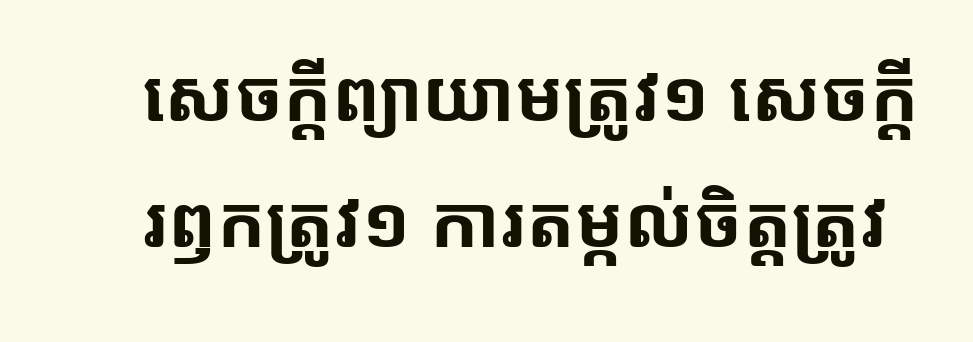សេចក្តីព្យាយាមត្រូវ១ សេចក្តីរឭកត្រូវ១ ការតម្កល់ចិត្តត្រូវ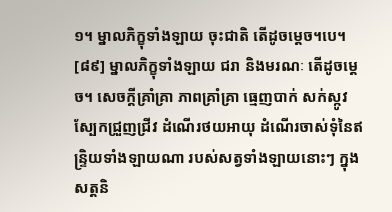១។ ម្នាលភិក្ខុទាំងឡាយ ចុះជាតិ តើដូចម្តេច។បេ។
[៨៩] ម្នាលភិក្ខុទាំងឡាយ ជរា និងមរណៈ តើដូចម្តេច។ សេចក្តីគ្រាំគ្រា ភាពគ្រាំគ្រា ធ្មេញបាក់ សក់ស្កូវ ស្បែកជ្រួញជ្រីវ ដំណើរថយអាយុ ដំណើរចាស់ទុំនៃឥន្ទ្រិយទាំងឡាយណា របស់សត្វទាំងឡាយនោះៗ ក្នុងសត្តនិ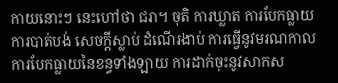កាយនោះៗ នេះហៅថា ជរា។ ចុតិ ការឃ្លាត ការបែកធ្លាយ ការបាត់បង់ សេចក្តីស្លាប់ ដំណើរងាប់ ការធ្វើនូវមរណកាល ការបែកធ្លាយនៃខន្ធទាំងឡាយ ការដាក់ចុះនូវសាកស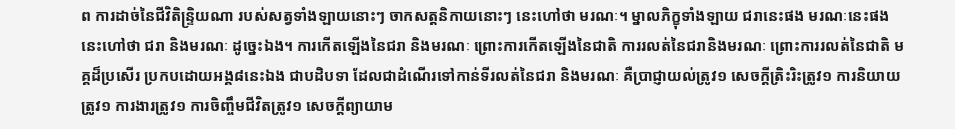ព ការដាច់នៃជីវិតិន្ទ្រិយណា របស់សត្វទាំងឡាយនោះៗ ចាកសត្តនិកាយនោះៗ នេះហៅថា មរណៈ។ ម្នាលភិក្ខុទាំងឡាយ ជរានេះផង មរណៈនេះផង នេះហៅថា ជរា និងមរណៈ ដូច្នេះឯង។ ការកើតឡើងនៃជរា និងមរណៈ ព្រោះការកើតឡើងនៃជាតិ ការរលត់នៃជរានិងមរណៈ ព្រោះការរលត់នៃជាតិ មគ្គដ៏ប្រសើរ ប្រកបដោយអង្គ៨នេះឯង ជាបដិបទា ដែលជាដំណើរទៅកាន់ទីរលត់នៃជរា និងមរណៈ គឺប្រាជ្ញាយល់ត្រូវ១ សេចក្តីត្រិះរិះត្រូវ១ ការនិយាយត្រូវ១ ការងារត្រូវ១ ការចិញ្ចឹមជីវិតត្រូវ១ សេចក្តីព្យាយាម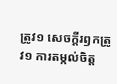ត្រូវ១ សេចក្តីរឭកត្រូវ១ ការតម្កល់ចិត្ត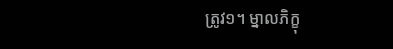ត្រូវ១។ ម្នាលភិក្ខុ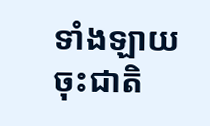ទាំងឡាយ ចុះជាតិ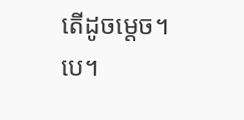តើដូចម្តេច។បេ។